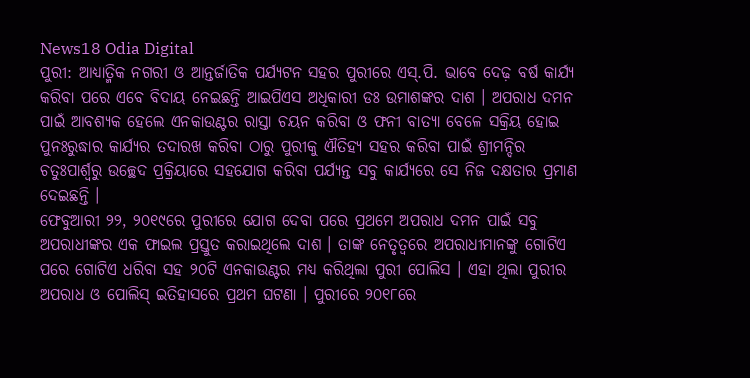News18 Odia Digital
ପୁରୀ: ଆଧ୍ୟାତ୍ମିକ ନଗରୀ ଓ ଆନ୍ତର୍ଜାତିକ ପର୍ଯ୍ୟଟନ ସହର ପୁରୀରେ ଏସ୍.ପି. ଭାବେ ଦେଢ଼ ବର୍ଷ କାର୍ଯ୍ୟ କରିବା ପରେ ଏବେ ବିଦାୟ ନେଇଛନ୍ତି ଆଇପିଏସ ଅଧିକାରୀ ଡଃ ଉମାଶଙ୍କର ଦାଶ । ଅପରାଧ ଦମନ ପାଇଁ ଆବଶ୍ୟକ ହେଲେ ଏନକାଉଣ୍ଟର ରାସ୍ତା ଚୟନ କରିବା ଓ ଫନୀ ବାତ୍ୟା ବେଳେ ସକ୍ରିୟ ହୋଇ ପୁନଃରୁଦ୍ଧାର କାର୍ଯ୍ୟର ତଦାରଖ କରିବା ଠାରୁ ପୁରୀକୁ ଐତିହ୍ୟ ସହର କରିବା ପାଇଁ ଶ୍ରୀମନ୍ଦିର ଚତୁଃପାର୍ଶ୍ୱରୁ ଉଚ୍ଛେଦ ପ୍ରକ୍ରିୟାରେ ସହଯୋଗ କରିବା ପର୍ଯ୍ୟନ୍ତ ସବୁ କାର୍ଯ୍ୟରେ ସେ ନିଜ ଦକ୍ଷତାର ପ୍ରମାଣ ଦେଇଛନ୍ତି ।
ଫେବୁଆରୀ ୨୨, ୨୦୧୯ରେ ପୁରୀରେ ଯୋଗ ଦେବା ପରେ ପ୍ରଥମେ ଅପରାଧ ଦମନ ପାଇଁ ସବୁ ଅପରାଧୀଙ୍କର ଏକ ଫାଇଲ ପ୍ରସ୍ତୁତ କରାଇଥିଲେ ଦାଶ । ତାଙ୍କ ନେତୃତ୍ୱରେ ଅପରାଧୀମାନଙ୍କୁ ଗୋଟିଏ ପରେ ଗୋଟିଏ ଧରିବା ସହ ୨୦ଟି ଏନକାଉଣ୍ଟର ମଧ୍ୟ କରିଥିଲା ପୁରୀ ପୋଲିସ । ଏହା ଥିଲା ପୁରୀର ଅପରାଧ ଓ ପୋଲିସ୍ ଇତିହାସରେ ପ୍ରଥମ ଘଟଣା । ପୁରୀରେ ୨୦୧୮ରେ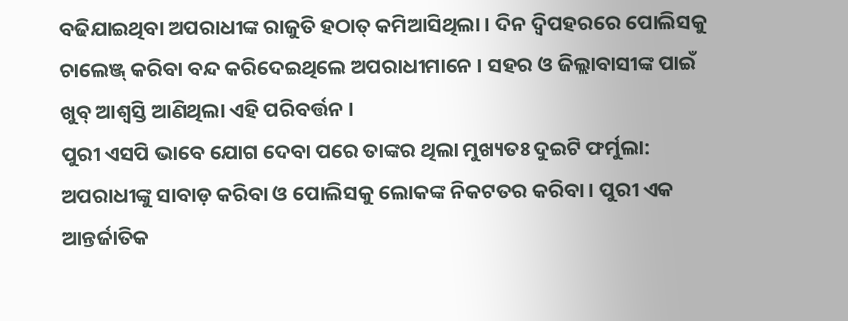ବଢିଯାଇଥିବା ଅପରାଧୀଙ୍କ ରାଜୁତି ହଠାତ୍ କମିଆସିଥିଲା । ଦିନ ଦ୍ୱିପହରରେ ପୋଲିସକୁ ଚାଲେଞ୍ଜ୍ କରିବା ବନ୍ଦ କରିଦେଇଥିଲେ ଅପରାଧୀମାନେ । ସହର ଓ ଜିଲ୍ଲାବାସୀଙ୍କ ପାଇଁ ଖୁବ୍ ଆଶ୍ୱସ୍ତି ଆଣିଥିଲା ଏହି ପରିବର୍ତ୍ତନ ।
ପୁରୀ ଏସପି ଭାବେ ଯୋଗ ଦେବା ପରେ ତାଙ୍କର ଥିଲା ମୁଖ୍ୟତଃ ଦୁଇଟି ଫର୍ମୁଲା: ଅପରାଧୀଙ୍କୁ ସାବାଡ଼ କରିବା ଓ ପୋଲିସକୁ ଲୋକଙ୍କ ନିକଟତର କରିବା । ପୁରୀ ଏକ ଆନ୍ତର୍ଜାତିକ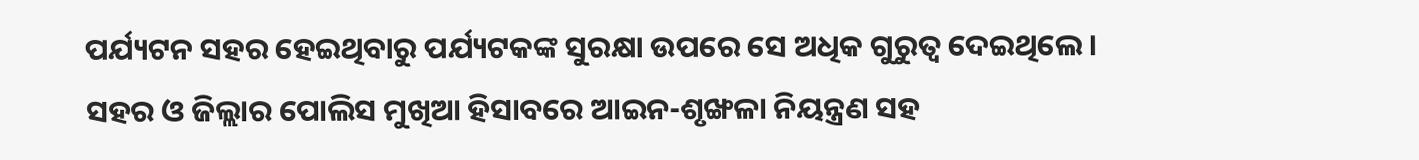ପର୍ଯ୍ୟଟନ ସହର ହେଇଥିବାରୁ ପର୍ଯ୍ୟଟକଙ୍କ ସୁରକ୍ଷା ଉପରେ ସେ ଅଧିକ ଗୁରୁତ୍ୱ ଦେଇଥିଲେ । ସହର ଓ ଜିଲ୍ଲାର ପୋଲିସ ମୁଖିଆ ହିସାବରେ ଆଇନ-ଶୃଙ୍ଖଳା ନିୟନ୍ତ୍ରଣ ସହ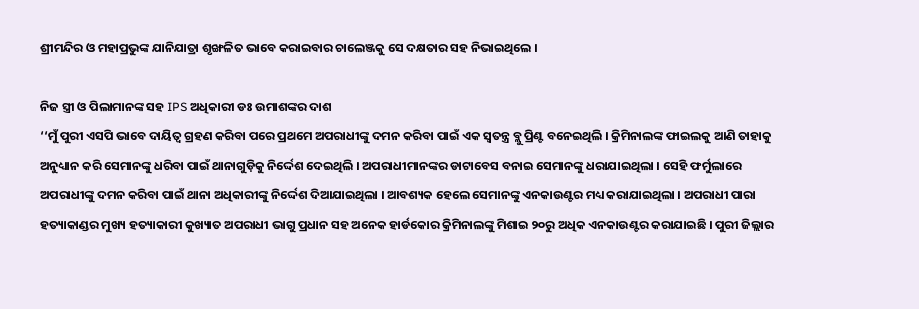ଶ୍ରୀମନ୍ଦିର ଓ ମହାପ୍ରଭୁଙ୍କ ଯାନିଯାତ୍ରା ଶୃଙ୍ଖଳିତ ଭାବେ କରାଇବାର ଚାଲେଞ୍ଜକୁ ସେ ଦକ୍ଷତାର ସହ ନିଭାଇଥିଲେ ।

ନିଜ ସ୍ତ୍ରୀ ଓ ପିଲାମାନଙ୍କ ସହ IPS ଅଧିକାରୀ ଡଃ ଉମାଶଙ୍କର ଦାଶ
‘‘ମୁଁ ପୁରୀ ଏସପି ଭାବେ ଦାୟିତ୍ୱ ଗ୍ରହଣ କରିବା ପରେ ପ୍ରଥମେ ଅପରାଧୀଙ୍କୁ ଦମନ କରିବା ପାଇଁ ଏକ ସ୍ୱତନ୍ତ୍ର ବ୍ଲୁ ପ୍ରିଣ୍ଟ ବନେଇଥିଲି । କ୍ରିମିନାଲଙ୍କ ଫାଇଲକୁ ଆଣି ତାହାକୁ ଅନୁଧ୍ୟାନ କରି ସେମାନଙ୍କୁ ଧରିବା ପାଇଁ ଥାନାଗୁଡ଼ିକୁ ନିର୍ଦ୍ଦେଶ ଦେଇଥିଲି । ଅପରାଧୀମାନଙ୍କର ଡାଟାବେସ ବନାଇ ସେମାନଙ୍କୁ ଧରାଯାଇଥିଲା । ସେହି ଫର୍ମୁଲାରେ ଅପରାଧୀଙ୍କୁ ଦମନ କରିବା ପାଇଁ ଥାନା ଅଧିକାରୀଙ୍କୁ ନିର୍ଦ୍ଦେଶ ଦିଆଯାଇଥିଲା । ଆବଶ୍ୟକ ହେଲେ ସେମାନଙ୍କୁ ଏନକାଉଣ୍ଟର ମଧ୍ୟ କରାଯାଇଥିଲା । ଅପରାଧୀ ପାରା ହତ୍ୟାକାଣ୍ଡର ମୁଖ୍ୟ ହତ୍ୟାକାରୀ କୁଖ୍ୟାତ ଅପରାଧୀ ଭାଗୁ ପ୍ରଧାନ ସହ ଅନେକ ହାର୍ଡକୋର କ୍ରିମିନାଲଙ୍କୁ ମିଶାଇ ୨୦ରୁ ଅଧିକ ଏନକାଉଣ୍ଟର କରାଯାଇଛି । ପୁରୀ ଜିଲ୍ଲାର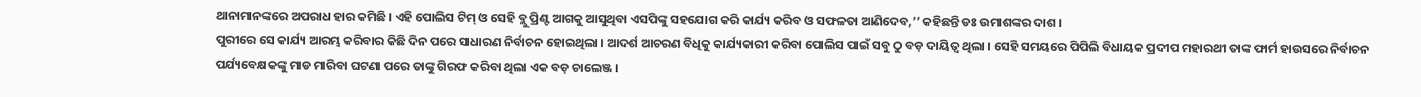ଥାନାମାନଙ୍କରେ ଅପରାଧ ହାର କମିଛି । ଏହି ପୋଲିସ ଟିମ୍ ଓ ସେହି ବ୍ଲୁ ପ୍ରିଣ୍ଟ ଆଗକୁ ଆସୁଥିବା ଏସପିଙ୍କୁ ସହଯୋଗ କରି କାର୍ଯ୍ୟ କରିବ ଓ ସଫଳତା ଆଣିଦେବ,’’ କହିଛନ୍ତି ଡଃ ଉମାଶଙ୍କର ଦାଶ ।
ପୁରୀରେ ସେ କାର୍ଯ୍ୟ ଆରମ୍ଭ କରିବାର କିଛି ଦିନ ପରେ ସାଧାରଣ ନିର୍ବାଚନ ହୋଇଥିଲା । ଆଦର୍ଶ ଆଚରଣ ବିଧିକୁ କାର୍ଯ୍ୟକାରୀ କରିବା ପୋଲିସ ପାଇଁ ସବୁ ଠୁ ବଡ଼ ଦାୟିତ୍ୱ ଥିଲା । ସେହି ସମୟରେ ପିପିଲି ବିଧାୟକ ପ୍ରଦୀପ ମହାରଥୀ ତାଙ୍କ ଫାର୍ମ ହାଉସରେ ନିର୍ବାଚନ ପର୍ଯ୍ୟବେକ୍ଷକଙ୍କୁ ମାଡ ମାରିବା ଘଟଣା ପରେ ତାଙ୍କୁ ଗିରଫ କରିବା ଥିଲା ଏକ ବଡ଼ ଚାଲେଞ୍ଜ ।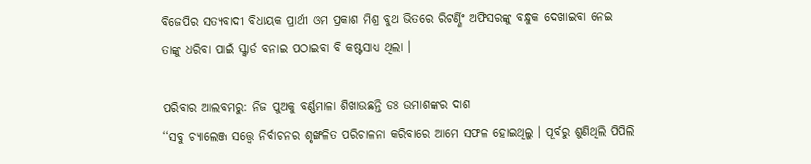ବିଜେପିର ସତ୍ୟବାଦୀ ବିଧାୟକ ପ୍ରାର୍ଥୀ ଓମ ପ୍ରକାଶ ମିଶ୍ର ବୁଥ ଭିତରେ ରିଟର୍ଣ୍ଣିଂ ଅଫିସରଙ୍କୁ ବନ୍ଧୁକ ଦେଖାଇବା ନେଇ ତାଙ୍କୁ ଧରିବା ପାଇଁ ସ୍କ୍ୱାର୍ଡ ବନାଇ ପଠାଇବା ବି କଷ୍ଟସାଧ୍ୟ ଥିଲା ।

ପରିବାର ଆଲବମରୁ: ନିଜ ପୁଅକୁ ବର୍ଣ୍ଣମାଳା ଶିଖାଉଛନ୍ତି ଡଃ ଉମାଶଙ୍କର ଦାଶ
‘‘ସବୁ ଚ୍ୟାଲେଞ୍ଜ ସତ୍ତ୍ୱେ ନିର୍ବାଚନର ଶୃଙ୍ଖଳିତ ପରିଚାଳନା କରିବାରେ ଆମେ ସଫଳ ହୋଇଥିଲୁ । ପୂର୍ବରୁ ଶୁଣିଥିଲି ପିପିଲି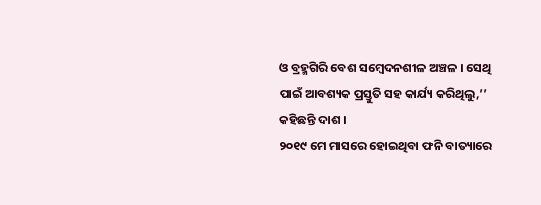ଓ ବ୍ରହ୍ମଗିରି ବେଶ ସମ୍ବେଦନଶୀଳ ଅଞ୍ଚଳ । ସେଥି ପାଇଁ ଆବଶ୍ୟକ ପ୍ରସ୍ତୁତି ସହ କାର୍ଯ୍ୟ କରିଥିଲୁ,’’ କହିଛନ୍ତି ଦାଶ ।
୨୦୧୯ ମେ ମାସରେ ହୋଇଥିବା ଫନି ବାତ୍ୟାରେ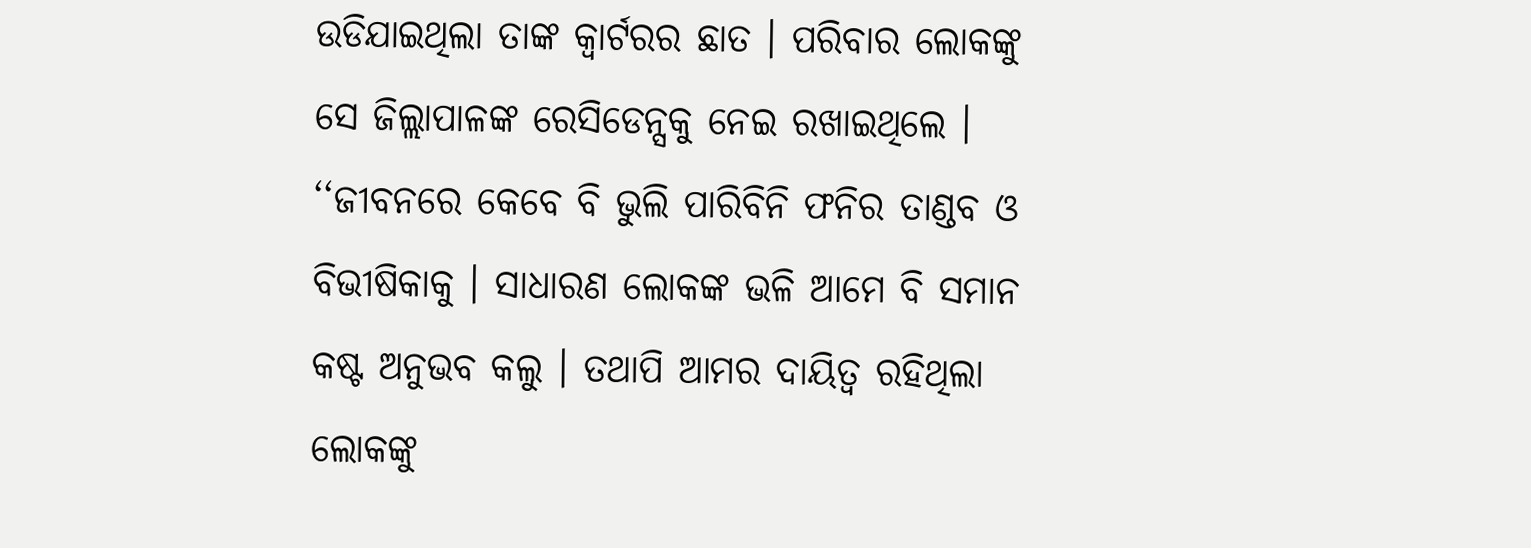ଉଡିଯାଇଥିଲା ତାଙ୍କ କ୍ୱାର୍ଟରର ଛାତ । ପରିବାର ଲୋକଙ୍କୁ ସେ ଜିଲ୍ଲାପାଳଙ୍କ ରେସିଡେନ୍ସକୁ ନେଇ ରଖାଇଥିଲେ । ‘‘ଜୀବନରେ କେବେ ବି ଭୁଲି ପାରିବିନି ଫନିର ତାଣ୍ଡବ ଓ ବିଭୀଷିକାକୁ । ସାଧାରଣ ଲୋକଙ୍କ ଭଳି ଆମେ ବି ସମାନ କଷ୍ଟ ଅନୁଭବ କଲୁ । ତଥାପି ଆମର ଦାୟିତ୍ୱ ରହିଥିଲା ଲୋକଙ୍କୁ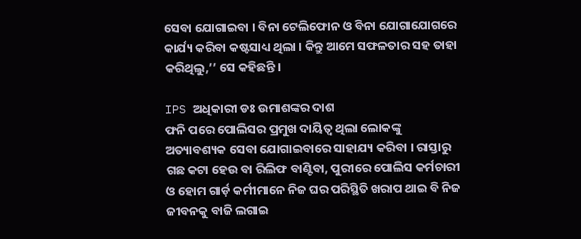ସେବା ଯୋଗାଇବା । ବିନା ଟେଲିଫୋନ ଓ ବିନା ଯୋଗାଯୋଗରେ କାର୍ଯ୍ୟ କରିବା କଷ୍ଟସାଧ୍ୟ ଥିଲା । କିନ୍ତୁ ଆମେ ସଫଳତାର ସହ ତାହା କରିଥିଲୁ,’’ ସେ କହିଛନ୍ତି ।

IPS ଅଧିକାରୀ ଡଃ ଉମାଶଙ୍କର ଦାଶ
ଫନି ପରେ ପୋଲିସର ପ୍ରମୁଖ ଦାୟିତ୍ୱ ଥିଲା ଲୋକଙ୍କୁ ଅତ୍ୟାବଶ୍ୟକ ସେବା ଯୋଗାଇବାରେ ସାହାଯ୍ୟ କରିବା । ରାସ୍ତାରୁ ଗଛ କଟା ହେଉ ବା ରିଲିଫ ବାଣ୍ଟିବା, ପୁରୀରେ ପୋଲିସ କର୍ମଚାରୀ ଓ ହୋମ ଗାର୍ଡ଼ କର୍ମୀମାନେ ନିଜ ଘର ପରିସ୍ଥିତି ଖରାପ ଥାଇ ବି ନିଜ ଜୀବନକୁ ବାଜି ଲଗାଇ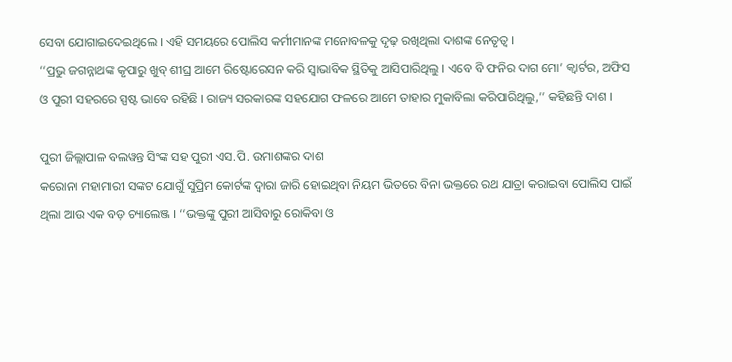ସେବା ଯୋଗାଇଦେଇଥିଲେ । ଏହି ସମୟରେ ପୋଲିସ କର୍ମୀମାନଙ୍କ ମନୋବଳକୁ ଦୃଢ଼ ରଖିଥିଲା ଦାଶଙ୍କ ନେତୃତ୍ୱ ।
‘‘ପ୍ରଭୁ ଜଗନ୍ନାଥଙ୍କ କୃପାରୁ ଖୁବ୍ ଶୀଘ୍ର ଆମେ ରିଷ୍ଟୋରେସନ କରି ସ୍ୱାଭାବିକ ସ୍ଥିତିକୁ ଆସିପାରିଥିଲୁ । ଏବେ ବି ଫନିର ଦାଗ ମୋ’ କ୍ୱାର୍ଟର, ଅଫିସ ଓ ପୁରୀ ସହରରେ ସ୍ପଷ୍ଟ ଭାବେ ରହିଛି । ରାଜ୍ୟ ସରକାରଙ୍କ ସହଯୋଗ ଫଳରେ ଆମେ ତାହାର ମୁକାବିଲା କରିପାରିଥିଲୁ,’’ କହିଛନ୍ତି ଦାଶ ।

ପୁରୀ ଜିଲ୍ଲାପାଳ ବଲୱନ୍ତ ସିଂଙ୍କ ସହ ପୁରୀ ଏସ.ପି. ଉମାଶଙ୍କର ଦାଶ
କରୋନା ମହାମାରୀ ସଙ୍କଟ ଯୋଗୁଁ ସୁପ୍ରିମ କୋର୍ଟଙ୍କ ଦ୍ୱାରା ଜାରି ହୋଇଥିବା ନିୟମ ଭିତରେ ବିନା ଭକ୍ତରେ ରଥ ଯାତ୍ରା କରାଇବା ପୋଲିସ ପାଇଁ ଥିଲା ଆଉ ଏକ ବଡ଼ ଚ୍ୟାଲେଞ୍ଜ । ‘‘ଭକ୍ତଙ୍କୁ ପୁରୀ ଆସିବାରୁ ରୋକିବା ଓ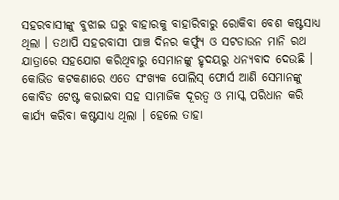ସହରବାସୀଙ୍କୁ ବୁଝାଇ ଘରୁ ବାହାରକୁ ବାହାରିବାରୁ ରୋକିବା ବେଶ କଷ୍ଟସାଧ୍ୟ ଥିଲା । ତଥାପି ସହରବାସୀ ପାଞ୍ଚ ଦିନର କର୍ଫ୍ୟୁ ଓ ସଟଡାଉନ ମାନି ରଥ ଯାତ୍ରାରେ ସହଯୋଗ କରିଥିବାରୁ ସେମାନଙ୍କୁ ହୃଦୟରୁ ଧନ୍ୟବାଦ ଦେଉଛି । କୋଭିଡ କଟକଣାରେ ଏତେ ସଂଖ୍ୟକ ପୋଲିସ୍ ଫୋର୍ସ ଆଣି ସେମାନଙ୍କୁ କୋବିଡ ଟେଷ୍ଟ କରାଇବା ସହ ସାମାଜିକ ଦୂରତ୍ୱ ଓ ମାସ୍କ ପରିଧାନ କରି କାର୍ଯ୍ୟ କରିବା କଷ୍ଟସାଧ୍ୟ ଥିଲା । ହେଲେ ତାହା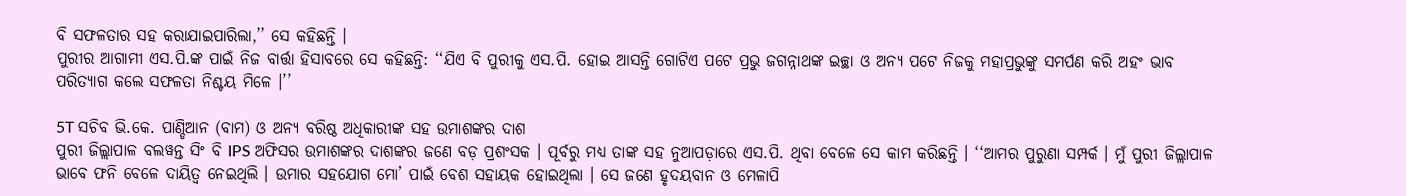ବି ସଫଳତାର ସହ କରାଯାଇପାରିଲା,’’ ସେ କହିଛନ୍ତି ।
ପୁରୀର ଆଗାମୀ ଏସ.ପି.ଙ୍କ ପାଇଁ ନିଜ ବାର୍ତ୍ତା ହିସାବରେ ସେ କହିଛନ୍ତି: ‘‘ଯିଏ ବି ପୁରୀକୁ ଏସ.ପି. ହୋଇ ଆସନ୍ତି ଗୋଟିଏ ପଟେ ପ୍ରଭୁ ଜଗନ୍ନାଥଙ୍କ ଇଚ୍ଛା ଓ ଅନ୍ୟ ପଟେ ନିଜକୁ ମହାପ୍ରଭୁଙ୍କୁ ସମର୍ପଣ କରି ଅହଂ ଭାବ ପରିତ୍ୟାଗ କଲେ ସଫଳତା ନିଶ୍ଚୟ ମିଳେ ।’’

5T ସଚିବ ଭି.କେ. ପାଣ୍ଡିଆନ (ବାମ) ଓ ଅନ୍ୟ ବରିଷ୍ଠ ଅଧିକାରୀଙ୍କ ସହ ଉମାଶଙ୍କର ଦାଶ
ପୁରୀ ଜିଲ୍ଲାପାଳ ବଲୱନ୍ତ ସିଂ ବି IPS ଅଫିସର ଉମାଶଙ୍କର ଦାଶଙ୍କର ଜଣେ ବଡ଼ ପ୍ରଶଂସକ । ପୂର୍ବରୁ ମଧ୍ୟ ତାଙ୍କ ସହ ନୁଆପଡ଼ାରେ ଏସ.ପି. ଥିବା ବେଳେ ସେ କାମ କରିଛନ୍ତି । ‘‘ଆମର ପୁରୁଣା ସମ୍ପର୍କ । ମୁଁ ପୁରୀ ଜିଲ୍ଲାପାଳ ଭାବେ ଫନି ବେଳେ ଦାୟିତ୍ୱ ନେଇଥିଲି । ଉମାର ସହଯୋଗ ମୋ’ ପାଇଁ ବେଶ ସହାୟକ ହୋଇଥିଲା । ସେ ଜଣେ ହୃଦୟବାନ ଓ ମେଳାପି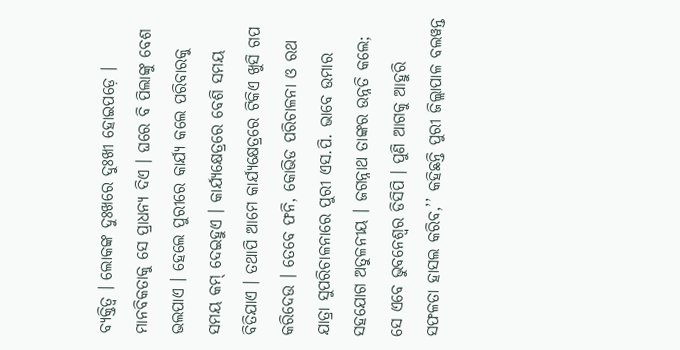ବ୍ୟକ୍ତିତ୍ୱ । ଲୋକଙ୍କ ଦୁଃଖରେ ଦୁଃଖୀ ହୋଇପଡ଼େ । ମାନବିକତାକୁ ସେ ପ୍ରାଧନ୍ୟ ଦିଏ । ଘରେ ବି ପିଲାଙ୍କୁ ବେଶ ଭଲପାଏ । ହେଲେ ପୁରୀରେ କାର୍ଯ୍ୟ କଲେ ପରିବାରକୁ ସମୟ କମ୍ ଦେଇହୁଏ । କାର୍ଯ୍ୟକ୍ଷେତ୍ରରେ ବେଶି ସମୟ ବିତିଯାଏ । ତଥାପି ଆମେ କାର୍ଯ୍ୟକ୍ଷେତ୍ରରେ ଟିକିଏ ଖୁସି ଗପ କରିଦେଉ । ତେବେ ଫନି, କୋଭିଡ ପରିଚାଳନା ଓ ରଥ ଯାତ୍ରା ସୁପରିଚାଳନାରେ ପୁରୀ ଏସ.ପି. ଭାବେ ଉମାର ସହଯୋଗ ଅତୁଳନୀୟ । ଜଗନ୍ନାଥ ତାଙ୍କର ଉନ୍ନତି କଲେ; ସେ ଏବେ ଭୁବନେଶ୍ୱର ଡିସିପି । ପୁଣି ଆଗକୁ ଆହୁରି ସଫଳତା ହାସଲ କରିବ,’’ କହିଛନ୍ତି ପୁରୀ ଜିଲ୍ଲାପାଳ ବଲୱନ୍ତ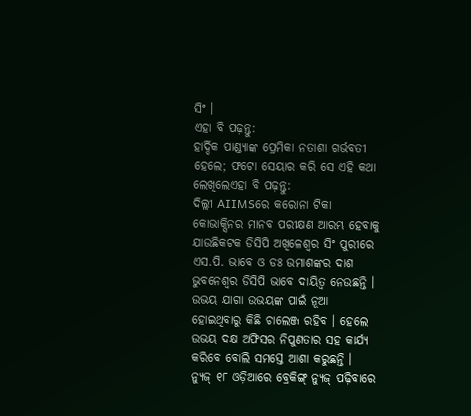ସିଂ ।
ଏହା ବି ପଢ଼ନ୍ତୁ:
ହାର୍ଦ୍ଦିକ ପାଣ୍ଡ୍ୟାଙ୍କ ପ୍ରେମିକା ନତାଶା ଗର୍ଭବତୀ ହେଲେ; ଫଟୋ ସେୟାର କରି ସେ ଏହି କଥା ଲେଖିଲେଏହା ବି ପଢ଼ନ୍ତୁ:
ଦିଲ୍ଲୀ AIIMSରେ କରୋନା ଟିକା କୋଭାକ୍ସିନର ମାନବ ପରୀକ୍ଷଣ ଆରମ୍ଭ ହେବାକୁ ଯାଉଛିକଟକ ଡିସିପି ଅଖିଳେଶ୍ୱର ସିଂ ପୁରୀରେ ଏସ.ପି. ଭାବେ ଓ ଡଃ ଉମାଶଙ୍କର ଦାଶ ଭୁବନେଶ୍ୱର ଡିସିପି ଭାବେ ଦାୟିତ୍ୱ ନେଉଛନ୍ତି । ଉଭୟ ଯାଗା ଉଭୟଙ୍କ ପାଇଁ ନୂଆ ହୋଇଥିବାରୁ କିଛି ଚାଲେଞ୍ଜ ରହିବ । ହେଲେ ଉଭୟ ଦକ୍ଷ ଅଫିସର ନିପୁଣତାର ସହ କାର୍ଯ୍ୟ କରିବେ ବୋଲି ସମସ୍ତେ ଆଶା କରୁଛନ୍ତି ।
ନ୍ୟୁଜ୍ ୧୮ ଓଡ଼ିଆରେ ବ୍ରେକିଙ୍ଗ୍ ନ୍ୟୁଜ୍ ପଢ଼ିବାରେ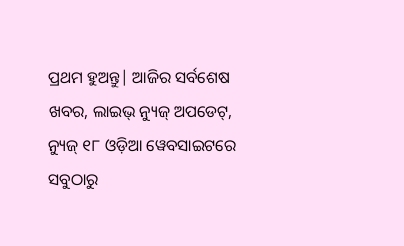ପ୍ରଥମ ହୁଅନ୍ତୁ| ଆଜିର ସର୍ବଶେଷ ଖବର, ଲାଇଭ୍ ନ୍ୟୁଜ୍ ଅପଡେଟ୍, ନ୍ୟୁଜ୍ ୧୮ ଓଡ଼ିଆ ୱେବସାଇଟରେ ସବୁଠାରୁ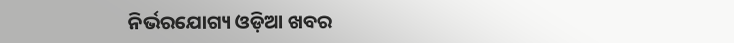ନିର୍ଭରଯୋଗ୍ୟ ଓଡ଼ିଆ ଖବର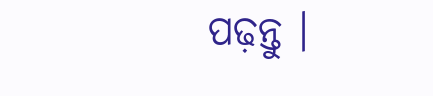ପଢ଼ନ୍ତୁ ।